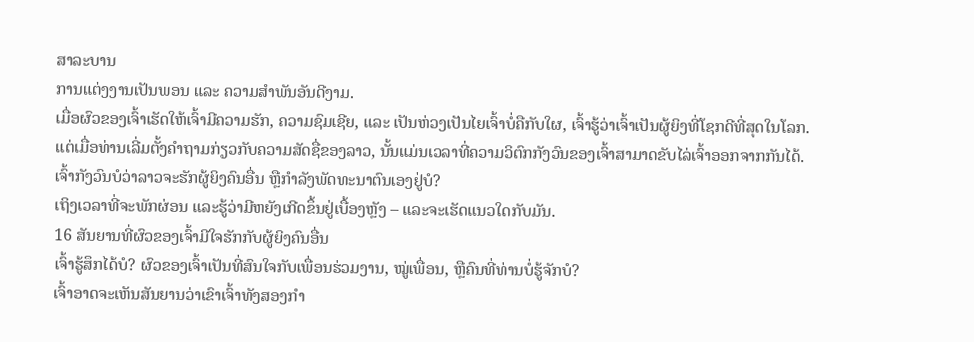ສາລະບານ
ການແຕ່ງງານເປັນພອນ ແລະ ຄວາມສຳພັນອັນດີງາມ.
ເມື່ອຜົວຂອງເຈົ້າເຮັດໃຫ້ເຈົ້າມີຄວາມຮັກ, ຄວາມຊົມເຊີຍ, ແລະ ເປັນຫ່ວງເປັນໄຍເຈົ້າບໍ່ຄືກັບໃຜ, ເຈົ້າຮູ້ວ່າເຈົ້າເປັນຜູ້ຍິງທີ່ໂຊກດີທີ່ສຸດໃນໂລກ.
ແຕ່ເມື່ອທ່ານເລີ່ມຕັ້ງຄຳຖາມກ່ຽວກັບຄວາມສັດຊື່ຂອງລາວ, ນັ້ນແມ່ນເວລາທີ່ຄວາມວິຕົກກັງວົນຂອງເຈົ້າສາມາດຂັບໄລ່ເຈົ້າອອກຈາກກັນໄດ້.
ເຈົ້າກັງວົນບໍວ່າລາວຈະຮັກຜູ້ຍິງຄົນອື່ນ ຫຼືກຳລັງພັດທະນາຕົນເອງຢູ່ບໍ?
ເຖິງເວລາທີ່ຈະພັກຜ່ອນ ແລະຮູ້ວ່າມີຫຍັງເກີດຂຶ້ນຢູ່ເບື້ອງຫຼັງ – ແລະຈະເຮັດແນວໃດກັບມັນ.
16 ສັນຍານທີ່ຜົວຂອງເຈົ້າມີໃຈຮັກກັບຜູ້ຍິງຄົນອື່ນ
ເຈົ້າຮູ້ສຶກໄດ້ບໍ? ຜົວຂອງເຈົ້າເປັນທີ່ສົນໃຈກັບເພື່ອນຮ່ວມງານ, ໝູ່ເພື່ອນ, ຫຼືຄົນທີ່ທ່ານບໍ່ຮູ້ຈັກບໍ?
ເຈົ້າອາດຈະເຫັນສັນຍານວ່າເຂົາເຈົ້າທັງສອງກຳ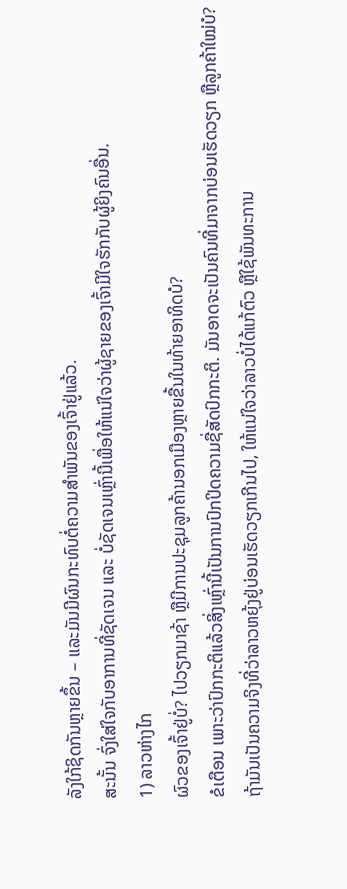ລັງໃກ້ຊິດກັນຫຼາຍຂຶ້ນ – ແລະມັນມີຜົນກະທົບຕໍ່ຄວາມສຳພັນຂອງເຈົ້າຢູ່ແລ້ວ.
ສະນັ້ນ ຈົ່ງໃສ່ໃຈກັບອາການທີ່ຊັດເຈນ ແລະ ບໍ່ຊັດເຈນເຫຼົ່ານີ້ເພື່ອໃຫ້ແນ່ໃຈວ່າຜູ້ຊາຍຂອງເຈົ້າມີໃຈຮັກກັບຜູ້ຍິງຄົນອື່ນ.
1) ລາວຫ່າງໄກ
ຜົວຂອງເຈົ້າຢູ່ບໍ່? ໄປວຽກມາຊ້າ ຫຼືມີການປະຊຸມລູກຄ້ານອກເມືອງຫຼາຍຂື້ນໃນທ້າຍອາທິດບໍ?
ຂໍເຕືອນ ເພາະວ່າປົກກະຕິແລ້ວສິ່ງເຫຼົ່ານີ້ເປັນການປົກປິດຄວາມຊື່ສັດປົກກະຕິ. ມັນອາດຈະເປັນຄົນທີ່ມາຈາກບ່ອນເຮັດວຽກ ຫຼືລູກຄ້າໃໝ່ບໍ?
ຖ້າມັນເປັນຄວາມຈິງທີ່ວ່າລາວຫຍຸ້ງຢູ່ບ່ອນເຮັດວຽກເກີນໄປ, ໃຫ້ແນ່ໃຈວ່າລາວບໍ່ໄດ້ແກ້ຕົວ ຫຼືໃຊ້ພັນທະການ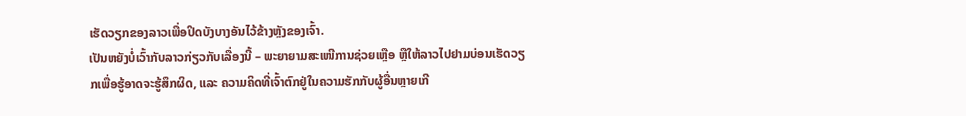ເຮັດວຽກຂອງລາວເພື່ອປິດບັງບາງອັນໄວ້ຂ້າງຫຼັງຂອງເຈົ້າ.
ເປັນຫຍັງບໍ່ເວົ້າກັບລາວກ່ຽວກັບເລື່ອງນີ້ – ພະຍາຍາມສະເໜີການຊ່ວຍເຫຼືອ ຫຼືໃຫ້ລາວໄປຢາມບ່ອນເຮັດວຽກເພື່ອຮູ້ອາດຈະຮູ້ສຶກຜິດ, ແລະ ຄວາມຄິດທີ່ເຈົ້າຕົກຢູ່ໃນຄວາມຮັກກັບຜູ້ອື່ນຫຼາຍເກີ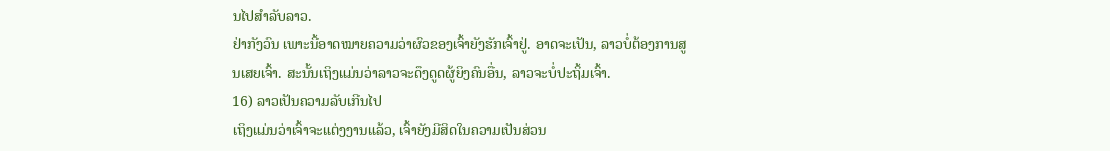ນໄປສໍາລັບລາວ.
ຢ່າກັງວົນ ເພາະນີ້ອາດໝາຍຄວາມວ່າຜົວຂອງເຈົ້າຍັງຮັກເຈົ້າຢູ່. ອາດຈະເປັນ, ລາວບໍ່ຕ້ອງການສູນເສຍເຈົ້າ. ສະນັ້ນເຖິງແມ່ນວ່າລາວຈະດຶງດູດຜູ້ຍິງຄົນອື່ນ, ລາວຈະບໍ່ປະຖິ້ມເຈົ້າ.
16) ລາວເປັນຄວາມລັບເກີນໄປ
ເຖິງແມ່ນວ່າເຈົ້າຈະແຕ່ງງານແລ້ວ, ເຈົ້າຍັງມີສິດໃນຄວາມເປັນສ່ວນ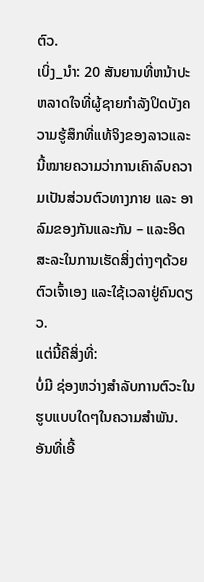ຕົວ.
ເບິ່ງ_ນຳ: 20 ສັນຍານທີ່ຫນ້າປະຫລາດໃຈທີ່ຜູ້ຊາຍກໍາລັງປິດບັງຄວາມຮູ້ສຶກທີ່ແທ້ຈິງຂອງລາວແລະ ນີ້ໝາຍຄວາມວ່າການເຄົາລົບຄວາມເປັນສ່ວນຕົວທາງກາຍ ແລະ ອາລົມຂອງກັນແລະກັນ – ແລະອິດສະລະໃນການເຮັດສິ່ງຕ່າງໆດ້ວຍຕົວເຈົ້າເອງ ແລະໃຊ້ເວລາຢູ່ຄົນດຽວ.
ແຕ່ນີ້ຄືສິ່ງທີ່:
ບໍ່ມີ ຊ່ອງຫວ່າງສໍາລັບການຕົວະໃນຮູບແບບໃດໆໃນຄວາມສໍາພັນ.
ອັນທີ່ເອີ້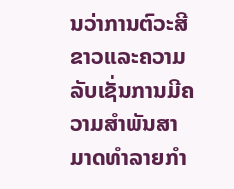ນວ່າການຕົວະສີຂາວແລະຄວາມລັບເຊັ່ນການມີຄວາມສໍາພັນສາມາດທໍາລາຍກໍາ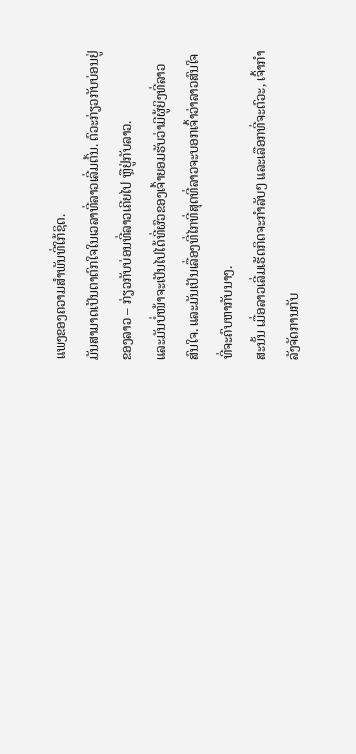ແພງຂອງຄວາມສໍາພັນທີ່ໃກ້ຊິດ.
ມັນສາມາດເປັນຕາຕົກໃຈໃນເວລາທີ່ລາວເລີ່ມຕົ້ນ. ຕົວະກ່ຽວກັບບ່ອນຢູ່ຂອງລາວ – ກ່ຽວກັບບ່ອນທີ່ລາວເຄີຍໄປ ຫຼືຢູ່ກັບລາວ.
ແລະມັນບໍ່ໜ້າຈະເປັນໄປໄດ້ທີ່ຜົວຂອງເຈົ້າຍອມຮັບວ່າມີຜູ້ຍິງທີ່ລາວສົນໃຈ. ແລະມັນເປັນເລື່ອງທີ່ໄກທີ່ສຸດທີ່ລາວຈະບອກເຈົ້າວ່າລາວສົນໃຈທີ່ຈະຄົບຫາກັບນາງ.
ສະນັ້ນ ເມື່ອລາວເລີ່ມເຮັດກິດຈະກຳລັບໆ ແລະເລືອກທີ່ຈະຕົວະ, ເຈົ້າກຳລັງຈັດການກັບ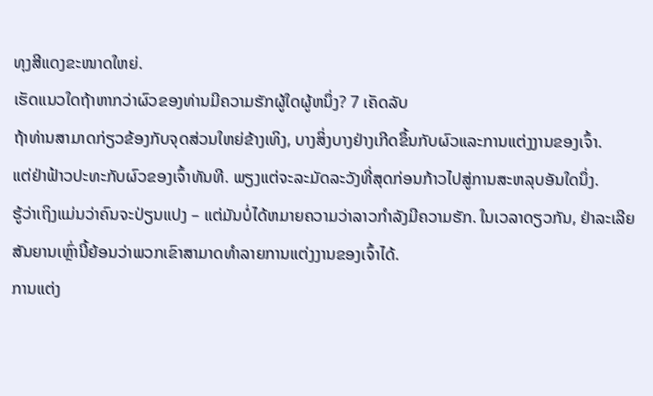ທຸງສີແດງຂະໜາດໃຫຍ່.
ເຮັດແນວໃດຖ້າຫາກວ່າຜົວຂອງທ່ານມີຄວາມຮັກຜູ້ໃດຜູ້ຫນຶ່ງ? 7 ເຄັດລັບ
ຖ້າທ່ານສາມາດກ່ຽວຂ້ອງກັບຈຸດສ່ວນໃຫຍ່ຂ້າງເທິງ, ບາງສິ່ງບາງຢ່າງເກີດຂຶ້ນກັບຜົວແລະການແຕ່ງງານຂອງເຈົ້າ.
ແຕ່ຢ່າຟ້າວປະທະກັບຜົວຂອງເຈົ້າທັນທີ. ພຽງແຕ່ຈະລະມັດລະວັງທີ່ສຸດກ່ອນກ້າວໄປສູ່ການສະຫລຸບອັນໃດນຶ່ງ.
ຮູ້ວ່າເຖິງແມ່ນວ່າຄົນຈະປ່ຽນແປງ – ແຕ່ມັນບໍ່ໄດ້ຫມາຍຄວາມວ່າລາວກໍາລັງມີຄວາມຮັກ. ໃນເວລາດຽວກັນ, ຢ່າລະເລີຍສັນຍານເຫຼົ່ານີ້ຍ້ອນວ່າພວກເຂົາສາມາດທໍາລາຍການແຕ່ງງານຂອງເຈົ້າໄດ້.
ການແຕ່ງ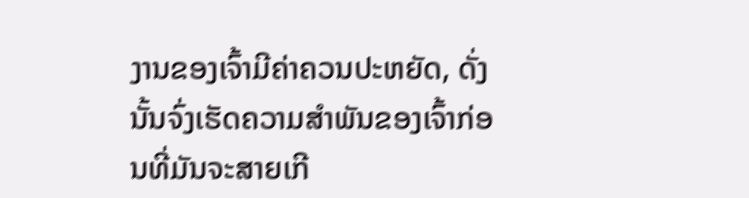ງານຂອງເຈົ້າມີຄ່າຄວນປະຫຍັດ, ດັ່ງນັ້ນຈົ່ງເຮັດຄວາມສໍາພັນຂອງເຈົ້າກ່ອນທີ່ມັນຈະສາຍເກີ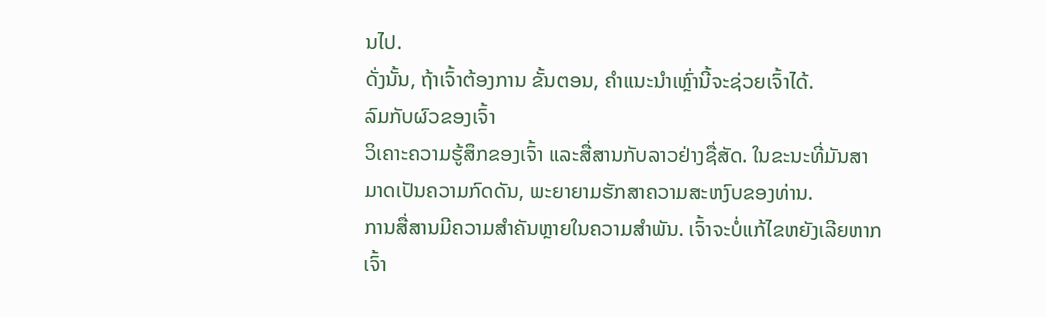ນໄປ.
ດັ່ງນັ້ນ, ຖ້າເຈົ້າຕ້ອງການ ຂັ້ນຕອນ, ຄຳແນະນຳເຫຼົ່ານີ້ຈະຊ່ວຍເຈົ້າໄດ້.
ລົມກັບຜົວຂອງເຈົ້າ
ວິເຄາະຄວາມຮູ້ສຶກຂອງເຈົ້າ ແລະສື່ສານກັບລາວຢ່າງຊື່ສັດ. ໃນຂະນະທີ່ມັນສາມາດເປັນຄວາມກົດດັນ, ພະຍາຍາມຮັກສາຄວາມສະຫງົບຂອງທ່ານ.
ການສື່ສານມີຄວາມສໍາຄັນຫຼາຍໃນຄວາມສໍາພັນ. ເຈົ້າຈະບໍ່ແກ້ໄຂຫຍັງເລີຍຫາກເຈົ້າ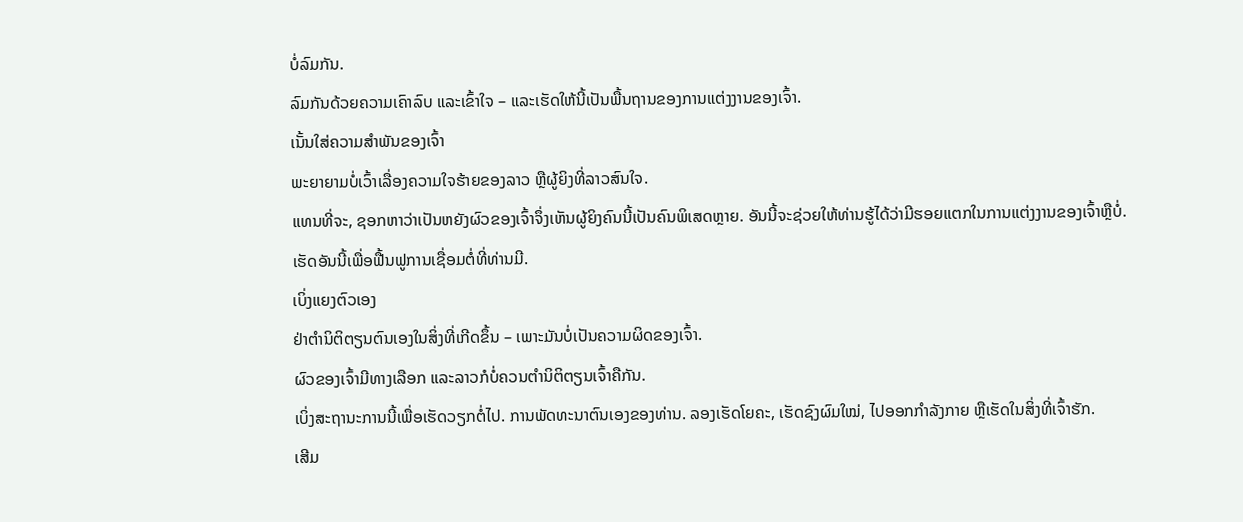ບໍ່ລົມກັນ.
ລົມກັນດ້ວຍຄວາມເຄົາລົບ ແລະເຂົ້າໃຈ – ແລະເຮັດໃຫ້ນີ້ເປັນພື້ນຖານຂອງການແຕ່ງງານຂອງເຈົ້າ.
ເນັ້ນໃສ່ຄວາມສຳພັນຂອງເຈົ້າ
ພະຍາຍາມບໍ່ເວົ້າເລື່ອງຄວາມໃຈຮ້າຍຂອງລາວ ຫຼືຜູ້ຍິງທີ່ລາວສົນໃຈ.
ແທນທີ່ຈະ, ຊອກຫາວ່າເປັນຫຍັງຜົວຂອງເຈົ້າຈຶ່ງເຫັນຜູ້ຍິງຄົນນີ້ເປັນຄົນພິເສດຫຼາຍ. ອັນນີ້ຈະຊ່ວຍໃຫ້ທ່ານຮູ້ໄດ້ວ່າມີຮອຍແຕກໃນການແຕ່ງງານຂອງເຈົ້າຫຼືບໍ່.
ເຮັດອັນນີ້ເພື່ອຟື້ນຟູການເຊື່ອມຕໍ່ທີ່ທ່ານມີ.
ເບິ່ງແຍງຕົວເອງ
ຢ່າຕໍານິຕິຕຽນຕົນເອງໃນສິ່ງທີ່ເກີດຂຶ້ນ – ເພາະມັນບໍ່ເປັນຄວາມຜິດຂອງເຈົ້າ.
ຜົວຂອງເຈົ້າມີທາງເລືອກ ແລະລາວກໍບໍ່ຄວນຕໍານິຕິຕຽນເຈົ້າຄືກັນ.
ເບິ່ງສະຖານະການນີ້ເພື່ອເຮັດວຽກຕໍ່ໄປ. ການພັດທະນາຕົນເອງຂອງທ່ານ. ລອງເຮັດໂຍຄະ, ເຮັດຊົງຜົມໃໝ່, ໄປອອກກຳລັງກາຍ ຫຼືເຮັດໃນສິ່ງທີ່ເຈົ້າຮັກ.
ເສີມ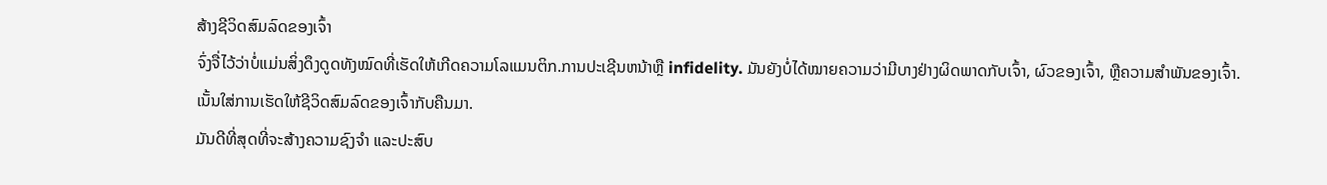ສ້າງຊີວິດສົມລົດຂອງເຈົ້າ
ຈົ່ງຈື່ໄວ້ວ່າບໍ່ແມ່ນສິ່ງດຶງດູດທັງໝົດທີ່ເຮັດໃຫ້ເກີດຄວາມໂລແມນຕິກ.ການປະເຊີນຫນ້າຫຼື infidelity. ມັນຍັງບໍ່ໄດ້ໝາຍຄວາມວ່າມີບາງຢ່າງຜິດພາດກັບເຈົ້າ, ຜົວຂອງເຈົ້າ, ຫຼືຄວາມສຳພັນຂອງເຈົ້າ.
ເນັ້ນໃສ່ການເຮັດໃຫ້ຊີວິດສົມລົດຂອງເຈົ້າກັບຄືນມາ.
ມັນດີທີ່ສຸດທີ່ຈະສ້າງຄວາມຊົງຈຳ ແລະປະສົບ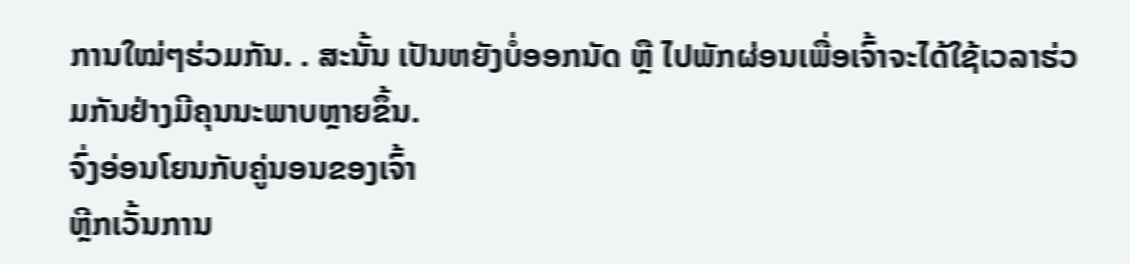ການໃໝ່ໆຮ່ວມກັນ. . ສະນັ້ນ ເປັນຫຍັງບໍ່ອອກນັດ ຫຼື ໄປພັກຜ່ອນເພື່ອເຈົ້າຈະໄດ້ໃຊ້ເວລາຮ່ວມກັນຢ່າງມີຄຸນນະພາບຫຼາຍຂຶ້ນ.
ຈົ່ງອ່ອນໂຍນກັບຄູ່ນອນຂອງເຈົ້າ
ຫຼີກເວັ້ນການ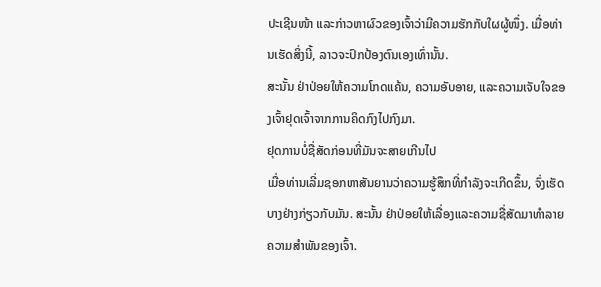ປະເຊີນໜ້າ ແລະກ່າວຫາຜົວຂອງເຈົ້າວ່າມີຄວາມຮັກກັບໃຜຜູ້ໜຶ່ງ. ເມື່ອທ່ານເຮັດສິ່ງນີ້, ລາວຈະປົກປ້ອງຕົນເອງເທົ່ານັ້ນ.
ສະນັ້ນ ຢ່າປ່ອຍໃຫ້ຄວາມໂກດແຄ້ນ, ຄວາມອັບອາຍ, ແລະຄວາມເຈັບໃຈຂອງເຈົ້າຢຸດເຈົ້າຈາກການຄິດກົງໄປກົງມາ.
ຢຸດການບໍ່ຊື່ສັດກ່ອນທີ່ມັນຈະສາຍເກີນໄປ
ເມື່ອທ່ານເລີ່ມຊອກຫາສັນຍານວ່າຄວາມຮູ້ສຶກທີ່ກໍາລັງຈະເກີດຂຶ້ນ, ຈົ່ງເຮັດບາງຢ່າງກ່ຽວກັບມັນ. ສະນັ້ນ ຢ່າປ່ອຍໃຫ້ເລື່ອງແລະຄວາມຊື່ສັດມາທຳລາຍຄວາມສຳພັນຂອງເຈົ້າ.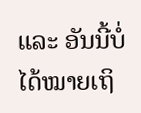ແລະ ອັນນີ້ບໍ່ໄດ້ໝາຍເຖິ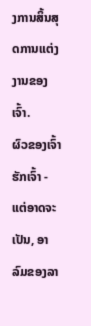ງການສິ້ນສຸດການແຕ່ງງານຂອງເຈົ້າ.
ຜົວຂອງເຈົ້າຮັກເຈົ້າ - ແຕ່ອາດຈະເປັນ, ອາລົມຂອງລາ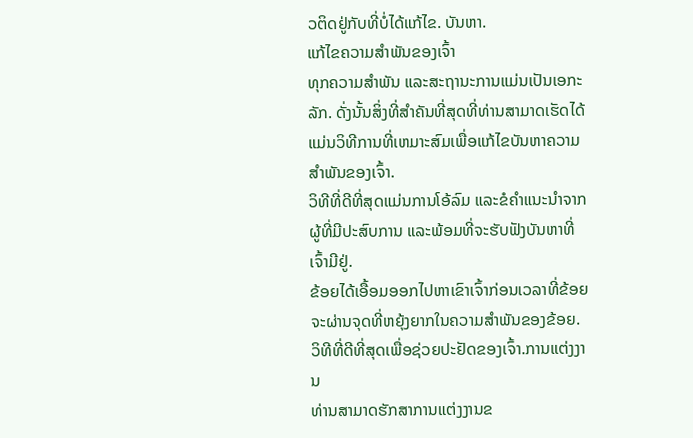ວຕິດຢູ່ກັບທີ່ບໍ່ໄດ້ແກ້ໄຂ. ບັນຫາ.
ແກ້ໄຂຄວາມສຳພັນຂອງເຈົ້າ
ທຸກຄວາມສຳພັນ ແລະສະຖານະການແມ່ນເປັນເອກະລັກ. ດັ່ງນັ້ນສິ່ງທີ່ສໍາຄັນທີ່ສຸດທີ່ທ່ານສາມາດເຮັດໄດ້ແມ່ນວິທີການທີ່ເຫມາະສົມເພື່ອແກ້ໄຂບັນຫາຄວາມສໍາພັນຂອງເຈົ້າ.
ວິທີທີ່ດີທີ່ສຸດແມ່ນການໂອ້ລົມ ແລະຂໍຄໍາແນະນໍາຈາກຜູ້ທີ່ມີປະສົບການ ແລະພ້ອມທີ່ຈະຮັບຟັງບັນຫາທີ່ເຈົ້າມີຢູ່.
ຂ້ອຍໄດ້ເອື້ອມອອກໄປຫາເຂົາເຈົ້າກ່ອນເວລາທີ່ຂ້ອຍຈະຜ່ານຈຸດທີ່ຫຍຸ້ງຍາກໃນຄວາມສຳພັນຂອງຂ້ອຍ.
ວິທີທີ່ດີທີ່ສຸດເພື່ອຊ່ວຍປະຢັດຂອງເຈົ້າ.ການແຕ່ງງານ
ທ່ານສາມາດຮັກສາການແຕ່ງງານຂ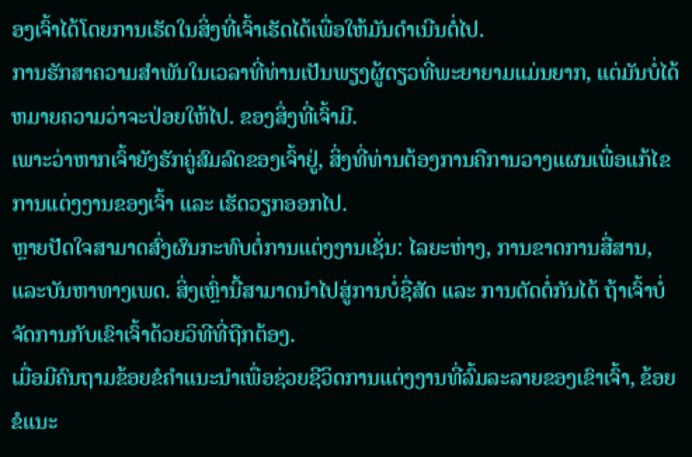ອງເຈົ້າໄດ້ໂດຍການເຮັດໃນສິ່ງທີ່ເຈົ້າເຮັດໄດ້ເພື່ອໃຫ້ມັນດໍາເນີນຕໍ່ໄປ.
ການຮັກສາຄວາມສໍາພັນໃນເວລາທີ່ທ່ານເປັນພຽງຜູ້ດຽວທີ່ພະຍາຍາມແມ່ນຍາກ, ແຕ່ມັນບໍ່ໄດ້ຫມາຍຄວາມວ່າຈະປ່ອຍໃຫ້ໄປ. ຂອງສິ່ງທີ່ເຈົ້າມີ.
ເພາະວ່າຫາກເຈົ້າຍັງຮັກຄູ່ສົມລົດຂອງເຈົ້າຢູ່, ສິ່ງທີ່ທ່ານຕ້ອງການຄືການວາງແຜນເພື່ອແກ້ໄຂການແຕ່ງງານຂອງເຈົ້າ ແລະ ເຮັດວຽກອອກໄປ.
ຫຼາຍປັດໃຈສາມາດສົ່ງຜົນກະທົບຕໍ່ການແຕ່ງງານເຊັ່ນ: ໄລຍະຫ່າງ, ການຂາດການສື່ສານ, ແລະບັນຫາທາງເພດ. ສິ່ງເຫຼົ່ານີ້ສາມາດນໍາໄປສູ່ການບໍ່ຊື່ສັດ ແລະ ການຕັດຕໍ່ກັນໄດ້ ຖ້າເຈົ້າບໍ່ຈັດການກັບເຂົາເຈົ້າດ້ວຍວິທີທີ່ຖືກຕ້ອງ.
ເມື່ອມີຄົນຖາມຂ້ອຍຂໍຄໍາແນະນໍາເພື່ອຊ່ວຍຊີວິດການແຕ່ງງານທີ່ລົ້ມລະລາຍຂອງເຂົາເຈົ້າ, ຂ້ອຍຂໍແນະ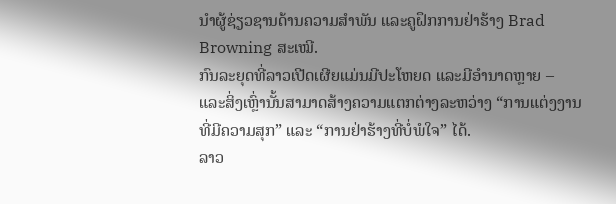ນໍາຜູ້ຊ່ຽວຊານດ້ານຄວາມສໍາພັນ ແລະຄູຝຶກການຢ່າຮ້າງ Brad Browning ສະເໝີ.
ກົນລະຍຸດທີ່ລາວເປີດເຜີຍແມ່ນມີປະໂຫຍດ ແລະມີອໍານາດຫຼາຍ – ແລະສິ່ງເຫຼົ່ານັ້ນສາມາດສ້າງຄວາມແຕກຕ່າງລະຫວ່າງ “ການແຕ່ງງານທີ່ມີຄວາມສຸກ” ແລະ “ການຢ່າຮ້າງທີ່ບໍ່ພໍໃຈ” ໄດ້.
ລາວ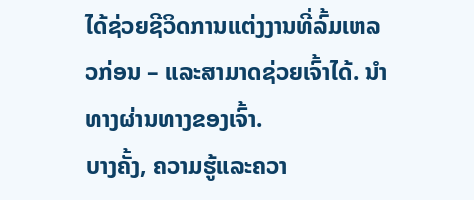ໄດ້ຊ່ວຍຊີວິດການແຕ່ງງານທີ່ລົ້ມເຫລວກ່ອນ – ແລະສາມາດຊ່ວຍເຈົ້າໄດ້. ນຳທາງຜ່ານທາງຂອງເຈົ້າ.
ບາງຄັ້ງ, ຄວາມຮູ້ແລະຄວາ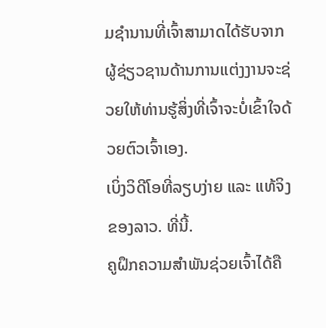ມຊຳນານທີ່ເຈົ້າສາມາດໄດ້ຮັບຈາກຜູ້ຊ່ຽວຊານດ້ານການແຕ່ງງານຈະຊ່ວຍໃຫ້ທ່ານຮູ້ສິ່ງທີ່ເຈົ້າຈະບໍ່ເຂົ້າໃຈດ້ວຍຕົວເຈົ້າເອງ.
ເບິ່ງວິດີໂອທີ່ລຽບງ່າຍ ແລະ ແທ້ຈິງຂອງລາວ. ທີ່ນີ້.
ຄູຝຶກຄວາມສຳພັນຊ່ວຍເຈົ້າໄດ້ຄື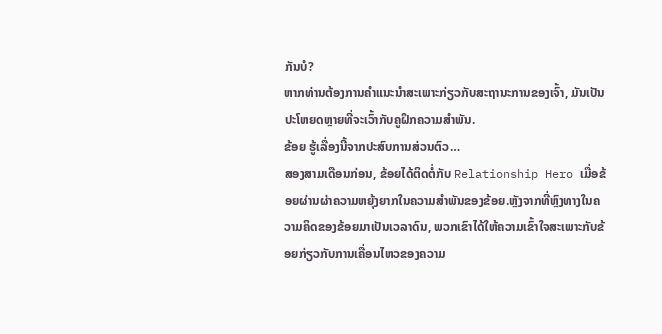ກັນບໍ?
ຫາກທ່ານຕ້ອງການຄຳແນະນຳສະເພາະກ່ຽວກັບສະຖານະການຂອງເຈົ້າ, ມັນເປັນປະໂຫຍດຫຼາຍທີ່ຈະເວົ້າກັບຄູຝຶກຄວາມສຳພັນ.
ຂ້ອຍ ຮູ້ເລື່ອງນີ້ຈາກປະສົບການສ່ວນຕົວ…
ສອງສາມເດືອນກ່ອນ, ຂ້ອຍໄດ້ຕິດຕໍ່ກັບ Relationship Hero ເມື່ອຂ້ອຍຜ່ານຜ່າຄວາມຫຍຸ້ງຍາກໃນຄວາມສຳພັນຂອງຂ້ອຍ.ຫຼັງຈາກທີ່ຫຼົງທາງໃນຄວາມຄິດຂອງຂ້ອຍມາເປັນເວລາດົນ, ພວກເຂົາໄດ້ໃຫ້ຄວາມເຂົ້າໃຈສະເພາະກັບຂ້ອຍກ່ຽວກັບການເຄື່ອນໄຫວຂອງຄວາມ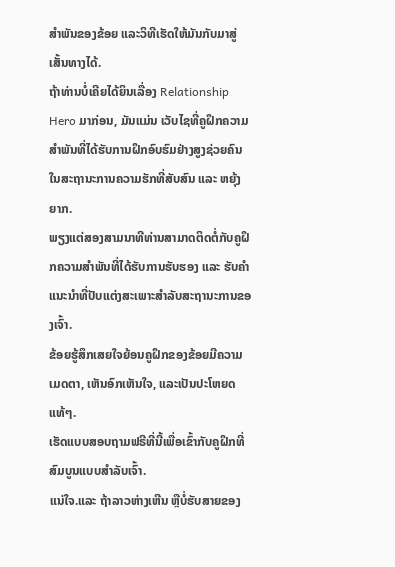ສຳພັນຂອງຂ້ອຍ ແລະວິທີເຮັດໃຫ້ມັນກັບມາສູ່ເສັ້ນທາງໄດ້.
ຖ້າທ່ານບໍ່ເຄີຍໄດ້ຍິນເລື່ອງ Relationship Hero ມາກ່ອນ, ມັນແມ່ນ ເວັບໄຊທີ່ຄູຝຶກຄວາມສຳພັນທີ່ໄດ້ຮັບການຝຶກອົບຮົມຢ່າງສູງຊ່ວຍຄົນໃນສະຖານະການຄວາມຮັກທີ່ສັບສົນ ແລະ ຫຍຸ້ງຍາກ.
ພຽງແຕ່ສອງສາມນາທີທ່ານສາມາດຕິດຕໍ່ກັບຄູຝຶກຄວາມສຳພັນທີ່ໄດ້ຮັບການຮັບຮອງ ແລະ ຮັບຄຳແນະນຳທີ່ປັບແຕ່ງສະເພາະສຳລັບສະຖານະການຂອງເຈົ້າ.
ຂ້ອຍຮູ້ສຶກເສຍໃຈຍ້ອນຄູຝຶກຂອງຂ້ອຍມີຄວາມເມດຕາ, ເຫັນອົກເຫັນໃຈ, ແລະເປັນປະໂຫຍດແທ້ໆ.
ເຮັດແບບສອບຖາມຟຣີທີ່ນີ້ເພື່ອເຂົ້າກັບຄູຝຶກທີ່ສົມບູນແບບສຳລັບເຈົ້າ.
ແນ່ໃຈ.ແລະ ຖ້າລາວຫ່າງເຫີນ ຫຼືບໍ່ຮັບສາຍຂອງ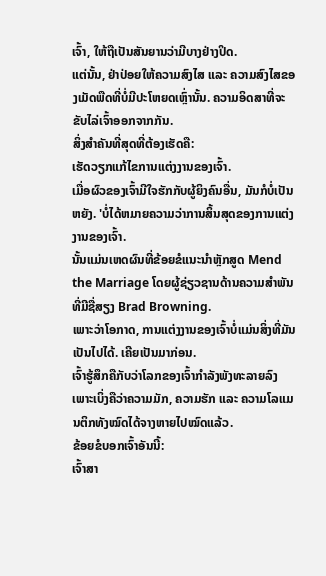ເຈົ້າ, ໃຫ້ຖືເປັນສັນຍານວ່າມີບາງຢ່າງປິດ.
ແຕ່ນັ້ນ, ຢ່າປ່ອຍໃຫ້ຄວາມສົງໄສ ແລະ ຄວາມສົງໄສຂອງເມັດພືດທີ່ບໍ່ມີປະໂຫຍດເຫຼົ່ານັ້ນ. ຄວາມອິດສາທີ່ຈະຂັບໄລ່ເຈົ້າອອກຈາກກັນ.
ສິ່ງສຳຄັນທີ່ສຸດທີ່ຕ້ອງເຮັດຄື:
ເຮັດວຽກແກ້ໄຂການແຕ່ງງານຂອງເຈົ້າ.
ເມື່ອຜົວຂອງເຈົ້າມີໃຈຮັກກັບຜູ້ຍິງຄົນອື່ນ, ມັນກໍບໍ່ເປັນຫຍັງ. 'ບໍ່ໄດ້ຫມາຍຄວາມວ່າການສິ້ນສຸດຂອງການແຕ່ງງານຂອງເຈົ້າ.
ນັ້ນແມ່ນເຫດຜົນທີ່ຂ້ອຍຂໍແນະນໍາຫຼັກສູດ Mend the Marriage ໂດຍຜູ້ຊ່ຽວຊານດ້ານຄວາມສໍາພັນທີ່ມີຊື່ສຽງ Brad Browning.
ເພາະວ່າໂອກາດ, ການແຕ່ງງານຂອງເຈົ້າບໍ່ແມ່ນສິ່ງທີ່ມັນເປັນໄປໄດ້. ເຄີຍເປັນມາກ່ອນ.
ເຈົ້າຮູ້ສຶກຄືກັບວ່າໂລກຂອງເຈົ້າກຳລັງພັງທະລາຍລົງ ເພາະເບິ່ງຄືວ່າຄວາມມັກ, ຄວາມຮັກ ແລະ ຄວາມໂລແມນຕິກທັງໝົດໄດ້ຈາງຫາຍໄປໝົດແລ້ວ.
ຂ້ອຍຂໍບອກເຈົ້າອັນນີ້:
ເຈົ້າສາ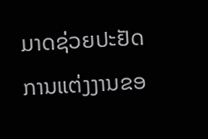ມາດຊ່ວຍປະຢັດການແຕ່ງງານຂອ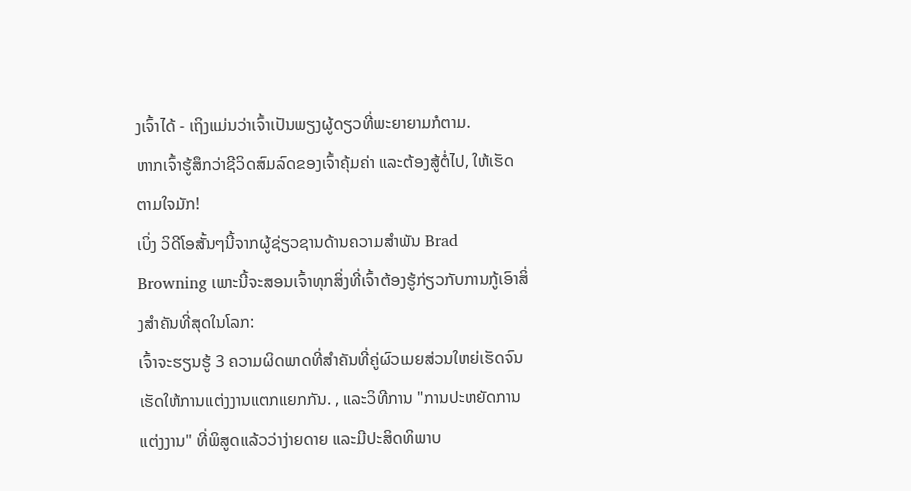ງເຈົ້າໄດ້ - ເຖິງແມ່ນວ່າເຈົ້າເປັນພຽງຜູ້ດຽວທີ່ພະຍາຍາມກໍຕາມ.
ຫາກເຈົ້າຮູ້ສຶກວ່າຊີວິດສົມລົດຂອງເຈົ້າຄຸ້ມຄ່າ ແລະຕ້ອງສູ້ຕໍ່ໄປ, ໃຫ້ເຮັດຕາມໃຈມັກ!
ເບິ່ງ ວິດີໂອສັ້ນໆນີ້ຈາກຜູ້ຊ່ຽວຊານດ້ານຄວາມສຳພັນ Brad Browning ເພາະນີ້ຈະສອນເຈົ້າທຸກສິ່ງທີ່ເຈົ້າຕ້ອງຮູ້ກ່ຽວກັບການກູ້ເອົາສິ່ງສຳຄັນທີ່ສຸດໃນໂລກ:
ເຈົ້າຈະຮຽນຮູ້ 3 ຄວາມຜິດພາດທີ່ສຳຄັນທີ່ຄູ່ຜົວເມຍສ່ວນໃຫຍ່ເຮັດຈົນເຮັດໃຫ້ການແຕ່ງງານແຕກແຍກກັນ. , ແລະວິທີການ "ການປະຫຍັດການແຕ່ງງານ" ທີ່ພິສູດແລ້ວວ່າງ່າຍດາຍ ແລະມີປະສິດທິພາບ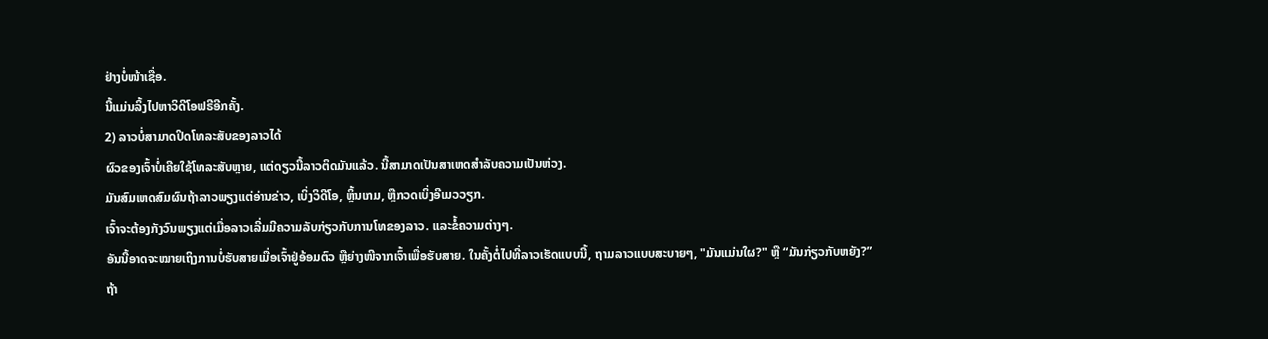ຢ່າງບໍ່ໜ້າເຊື່ອ.
ນີ້ແມ່ນລິ້ງໄປຫາວິດີໂອຟຣີອີກຄັ້ງ.
2) ລາວບໍ່ສາມາດປິດໂທລະສັບຂອງລາວໄດ້
ຜົວຂອງເຈົ້າບໍ່ເຄີຍໃຊ້ໂທລະສັບຫຼາຍ, ແຕ່ດຽວນີ້ລາວຕິດມັນແລ້ວ. ນີ້ສາມາດເປັນສາເຫດສໍາລັບຄວາມເປັນຫ່ວງ.
ມັນສົມເຫດສົມຜົນຖ້າລາວພຽງແຕ່ອ່ານຂ່າວ, ເບິ່ງວິດີໂອ, ຫຼິ້ນເກມ, ຫຼືກວດເບິ່ງອີເມວວຽກ.
ເຈົ້າຈະຕ້ອງກັງວົນພຽງແຕ່ເມື່ອລາວເລີ່ມມີຄວາມລັບກ່ຽວກັບການໂທຂອງລາວ. ແລະຂໍ້ຄວາມຕ່າງໆ.
ອັນນີ້ອາດຈະໝາຍເຖິງການບໍ່ຮັບສາຍເມື່ອເຈົ້າຢູ່ອ້ອມຕົວ ຫຼືຍ່າງໜີຈາກເຈົ້າເພື່ອຮັບສາຍ. ໃນຄັ້ງຕໍ່ໄປທີ່ລາວເຮັດແບບນີ້, ຖາມລາວແບບສະບາຍໆ, "ມັນແມ່ນໃຜ?" ຫຼື “ມັນກ່ຽວກັບຫຍັງ?”
ຖ້າ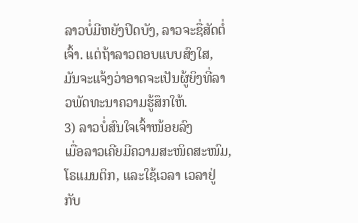ລາວບໍ່ມີຫຍັງປິດບັງ, ລາວຈະຊື່ສັດຕໍ່ເຈົ້າ. ແຕ່ຖ້າລາວຕອບແບບສົງໃສ, ມັນຈະແຈ້ງວ່າອາດຈະເປັນຜູ້ຍິງທີ່ລາວພັດທະນາຄວາມຮູ້ສຶກໃຫ້.
3) ລາວບໍ່ສົນໃຈເຈົ້າໜ້ອຍລົງ
ເມື່ອລາວເຄີຍມີຄວາມສະໜິດສະໜົມ, ໂຣແມນຕິກ, ແລະໃຊ້ເວລາ ເວລາຢູ່ກັບ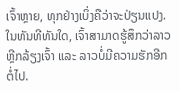ເຈົ້າຫຼາຍ, ທຸກຢ່າງເບິ່ງຄືວ່າຈະປ່ຽນແປງ.
ໃນທັນທີທັນໃດ, ເຈົ້າສາມາດຮູ້ສຶກວ່າລາວຫຼີກລ້ຽງເຈົ້າ ແລະ ລາວບໍ່ມີຄວາມຮັກອີກຕໍ່ໄປ.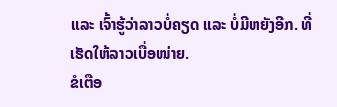ແລະ ເຈົ້າຮູ້ວ່າລາວບໍ່ຄຽດ ແລະ ບໍ່ມີຫຍັງອີກ. ທີ່ເຮັດໃຫ້ລາວເບື່ອໜ່າຍ.
ຂໍເຕືອ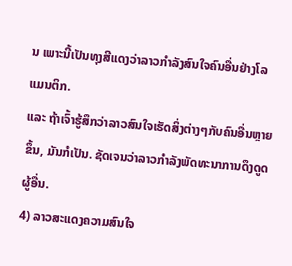ນ ເພາະນີ້ເປັນທຸງສີແດງວ່າລາວກໍາລັງສົນໃຈຄົນອື່ນຢ່າງໂລແມນຕິກ.
ແລະ ຖ້າເຈົ້າຮູ້ສຶກວ່າລາວສົນໃຈເຮັດສິ່ງຕ່າງໆກັບຄົນອື່ນຫຼາຍຂຶ້ນ, ມັນກໍເປັນ. ຊັດເຈນວ່າລາວກໍາລັງພັດທະນາການດຶງດູດຜູ້ອື່ນ.
4) ລາວສະແດງຄວາມສົນໃຈ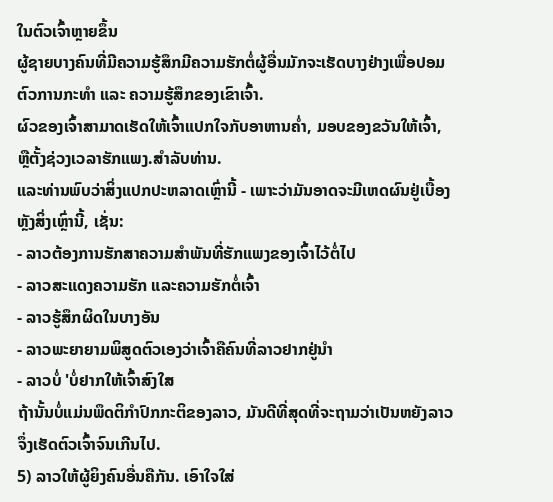ໃນຕົວເຈົ້າຫຼາຍຂຶ້ນ
ຜູ້ຊາຍບາງຄົນທີ່ມີຄວາມຮູ້ສຶກມີຄວາມຮັກຕໍ່ຜູ້ອື່ນມັກຈະເຮັດບາງຢ່າງເພື່ອປອມຕົວການກະທຳ ແລະ ຄວາມຮູ້ສຶກຂອງເຂົາເຈົ້າ.
ຜົວຂອງເຈົ້າສາມາດເຮັດໃຫ້ເຈົ້າແປກໃຈກັບອາຫານຄ່ຳ, ມອບຂອງຂວັນໃຫ້ເຈົ້າ, ຫຼືຕັ້ງຊ່ວງເວລາຮັກແພງ.ສໍາລັບທ່ານ.
ແລະທ່ານພົບວ່າສິ່ງແປກປະຫລາດເຫຼົ່ານີ້ - ເພາະວ່າມັນອາດຈະມີເຫດຜົນຢູ່ເບື້ອງຫຼັງສິ່ງເຫຼົ່ານີ້, ເຊັ່ນ:
- ລາວຕ້ອງການຮັກສາຄວາມສຳພັນທີ່ຮັກແພງຂອງເຈົ້າໄວ້ຕໍ່ໄປ
- ລາວສະແດງຄວາມຮັກ ແລະຄວາມຮັກຕໍ່ເຈົ້າ
- ລາວຮູ້ສຶກຜິດໃນບາງອັນ
- ລາວພະຍາຍາມພິສູດຕົວເອງວ່າເຈົ້າຄືຄົນທີ່ລາວຢາກຢູ່ນຳ
- ລາວບໍ່ 'ບໍ່ຢາກໃຫ້ເຈົ້າສົງໃສ
ຖ້ານັ້ນບໍ່ແມ່ນພຶດຕິກຳປົກກະຕິຂອງລາວ, ມັນດີທີ່ສຸດທີ່ຈະຖາມວ່າເປັນຫຍັງລາວຈຶ່ງເຮັດຕົວເຈົ້າຈົນເກີນໄປ.
5) ລາວໃຫ້ຜູ້ຍິງຄົນອື່ນຄືກັນ. ເອົາໃຈໃສ່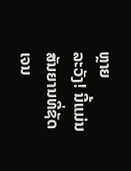ຫຼາຍ
ລະວັງ! ນີ້ແມ່ນສັນຍານທີ່ຊັດເຈນ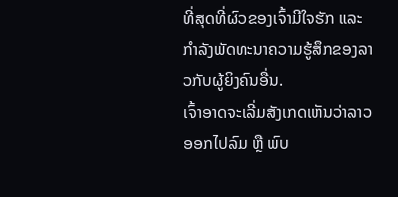ທີ່ສຸດທີ່ຜົວຂອງເຈົ້າມີໃຈຮັກ ແລະ ກໍາລັງພັດທະນາຄວາມຮູ້ສຶກຂອງລາວກັບຜູ້ຍິງຄົນອື່ນ.
ເຈົ້າອາດຈະເລີ່ມສັງເກດເຫັນວ່າລາວອອກໄປລົມ ຫຼື ພົບ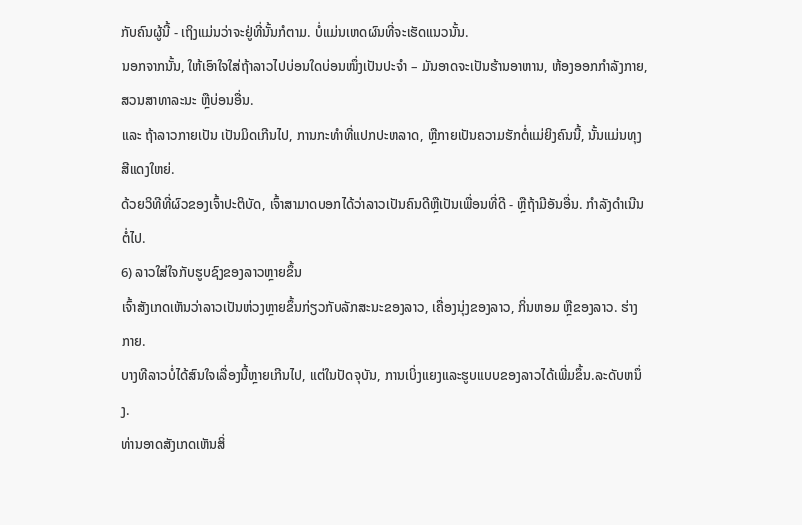ກັບຄົນຜູ້ນີ້ - ເຖິງແມ່ນວ່າຈະຢູ່ທີ່ນັ້ນກໍຕາມ. ບໍ່ແມ່ນເຫດຜົນທີ່ຈະເຮັດແນວນັ້ນ.
ນອກຈາກນັ້ນ, ໃຫ້ເອົາໃຈໃສ່ຖ້າລາວໄປບ່ອນໃດບ່ອນໜຶ່ງເປັນປະຈຳ – ມັນອາດຈະເປັນຮ້ານອາຫານ, ຫ້ອງອອກກຳລັງກາຍ, ສວນສາທາລະນະ ຫຼືບ່ອນອື່ນ.
ແລະ ຖ້າລາວກາຍເປັນ ເປັນມິດເກີນໄປ, ການກະທໍາທີ່ແປກປະຫລາດ, ຫຼືກາຍເປັນຄວາມຮັກຕໍ່ແມ່ຍິງຄົນນີ້, ນັ້ນແມ່ນທຸງສີແດງໃຫຍ່.
ດ້ວຍວິທີທີ່ຜົວຂອງເຈົ້າປະຕິບັດ, ເຈົ້າສາມາດບອກໄດ້ວ່າລາວເປັນຄົນດີຫຼືເປັນເພື່ອນທີ່ດີ - ຫຼືຖ້າມີອັນອື່ນ. ກໍາລັງດໍາເນີນຕໍ່ໄປ.
6) ລາວໃສ່ໃຈກັບຮູບຊົງຂອງລາວຫຼາຍຂຶ້ນ
ເຈົ້າສັງເກດເຫັນວ່າລາວເປັນຫ່ວງຫຼາຍຂຶ້ນກ່ຽວກັບລັກສະນະຂອງລາວ, ເຄື່ອງນຸ່ງຂອງລາວ, ກິ່ນຫອມ ຫຼືຂອງລາວ. ຮ່າງກາຍ.
ບາງທີລາວບໍ່ໄດ້ສົນໃຈເລື່ອງນີ້ຫຼາຍເກີນໄປ, ແຕ່ໃນປັດຈຸບັນ, ການເບິ່ງແຍງແລະຮູບແບບຂອງລາວໄດ້ເພີ່ມຂຶ້ນ.ລະດັບຫນຶ່ງ.
ທ່ານອາດສັງເກດເຫັນສິ່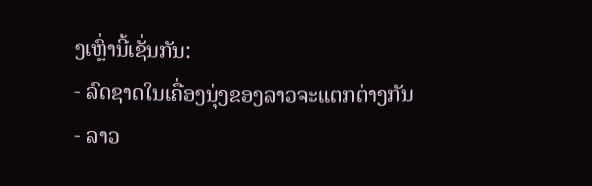ງເຫຼົ່ານີ້ເຊັ່ນກັນ:
- ລົດຊາດໃນເຄື່ອງນຸ່ງຂອງລາວຈະແຕກຕ່າງກັນ
- ລາວ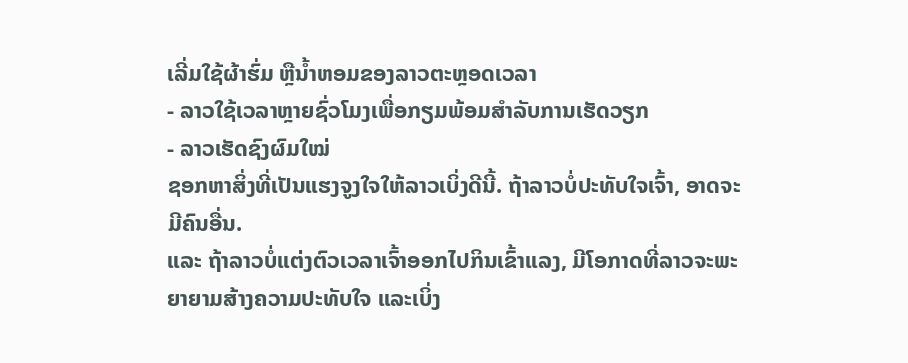ເລີ່ມໃຊ້ຜ້າຮົ່ມ ຫຼືນໍ້າຫອມຂອງລາວຕະຫຼອດເວລາ
- ລາວໃຊ້ເວລາຫຼາຍຊົ່ວໂມງເພື່ອກຽມພ້ອມສໍາລັບການເຮັດວຽກ
- ລາວເຮັດຊົງຜົມໃໝ່
ຊອກຫາສິ່ງທີ່ເປັນແຮງຈູງໃຈໃຫ້ລາວເບິ່ງດີນີ້. ຖ້າລາວບໍ່ປະທັບໃຈເຈົ້າ, ອາດຈະມີຄົນອື່ນ.
ແລະ ຖ້າລາວບໍ່ແຕ່ງຕົວເວລາເຈົ້າອອກໄປກິນເຂົ້າແລງ, ມີໂອກາດທີ່ລາວຈະພະຍາຍາມສ້າງຄວາມປະທັບໃຈ ແລະເບິ່ງ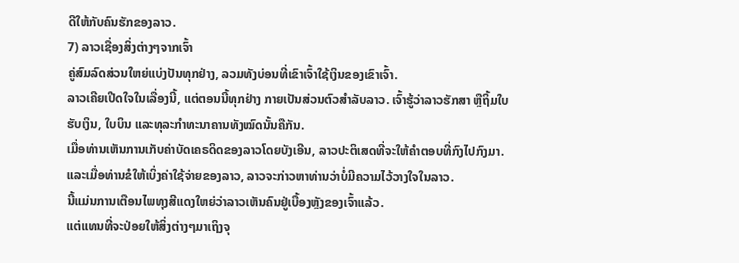ດີໃຫ້ກັບຄົນຮັກຂອງລາວ.
7) ລາວເຊື່ອງສິ່ງຕ່າງໆຈາກເຈົ້າ
ຄູ່ສົມລົດສ່ວນໃຫຍ່ແບ່ງປັນທຸກຢ່າງ, ລວມທັງບ່ອນທີ່ເຂົາເຈົ້າໃຊ້ເງິນຂອງເຂົາເຈົ້າ.
ລາວເຄີຍເປີດໃຈໃນເລື່ອງນີ້, ແຕ່ຕອນນີ້ທຸກຢ່າງ ກາຍເປັນສ່ວນຕົວສໍາລັບລາວ. ເຈົ້າຮູ້ວ່າລາວຮັກສາ ຫຼືຖິ້ມໃບຮັບເງິນ, ໃບບິນ ແລະທຸລະກຳທະນາຄານທັງໝົດນັ້ນຄືກັນ.
ເມື່ອທ່ານເຫັນການເກັບຄ່າບັດເຄຣດິດຂອງລາວໂດຍບັງເອີນ, ລາວປະຕິເສດທີ່ຈະໃຫ້ຄຳຕອບທີ່ກົງໄປກົງມາ.
ແລະເມື່ອທ່ານຂໍໃຫ້ເບິ່ງຄ່າໃຊ້ຈ່າຍຂອງລາວ, ລາວຈະກ່າວຫາທ່ານວ່າບໍ່ມີຄວາມໄວ້ວາງໃຈໃນລາວ.
ນີ້ແມ່ນການເຕືອນໄພທຸງສີແດງໃຫຍ່ວ່າລາວເຫັນຄົນຢູ່ເບື້ອງຫຼັງຂອງເຈົ້າແລ້ວ.
ແຕ່ແທນທີ່ຈະປ່ອຍໃຫ້ສິ່ງຕ່າງໆມາເຖິງຈຸ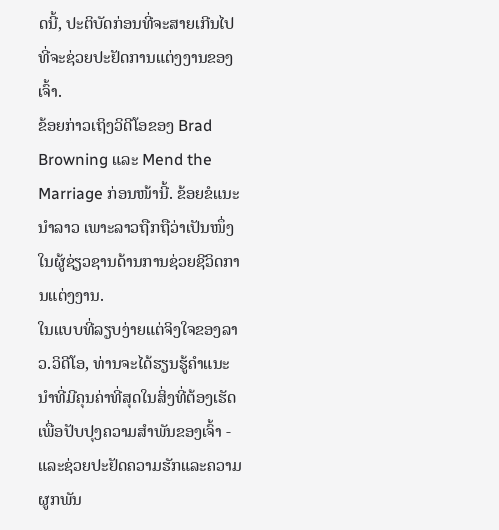ດນີ້, ປະຕິບັດກ່ອນທີ່ຈະສາຍເກີນໄປທີ່ຈະຊ່ວຍປະຢັດການແຕ່ງງານຂອງເຈົ້າ.
ຂ້ອຍກ່າວເຖິງວິດີໂອຂອງ Brad Browning ແລະ Mend the Marriage ກ່ອນໜ້ານີ້. ຂ້ອຍຂໍແນະນຳລາວ ເພາະລາວຖືກຖືວ່າເປັນໜຶ່ງໃນຜູ້ຊ່ຽວຊານດ້ານການຊ່ວຍຊີວິດການແຕ່ງງານ.
ໃນແບບທີ່ລຽບງ່າຍແຕ່ຈິງໃຈຂອງລາວ.ວິດີໂອ, ທ່ານຈະໄດ້ຮຽນຮູ້ຄໍາແນະນໍາທີ່ມີຄຸນຄ່າທີ່ສຸດໃນສິ່ງທີ່ຕ້ອງເຮັດເພື່ອປັບປຸງຄວາມສໍາພັນຂອງເຈົ້າ - ແລະຊ່ວຍປະຢັດຄວາມຮັກແລະຄວາມຜູກພັນ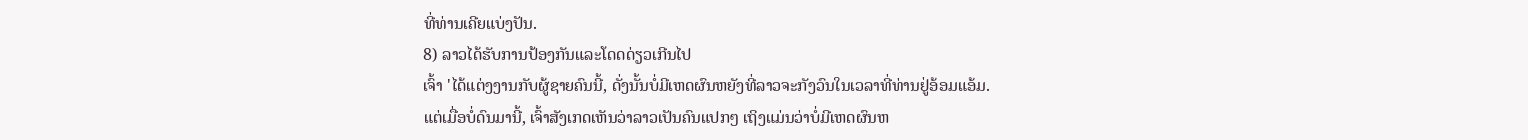ທີ່ທ່ານເຄີຍແບ່ງປັນ.
8) ລາວໄດ້ຮັບການປ້ອງກັນແລະໂດດດ່ຽວເກີນໄປ
ເຈົ້າ 'ໄດ້ແຕ່ງງານກັບຜູ້ຊາຍຄົນນີ້, ດັ່ງນັ້ນບໍ່ມີເຫດຜົນຫຍັງທີ່ລາວຈະກັງວົນໃນເວລາທີ່ທ່ານຢູ່ອ້ອມແອ້ມ.
ແຕ່ເມື່ອບໍ່ດົນມານີ້, ເຈົ້າສັງເກດເຫັນວ່າລາວເປັນຄົນແປກໆ ເຖິງແມ່ນວ່າບໍ່ມີເຫດຜົນຫ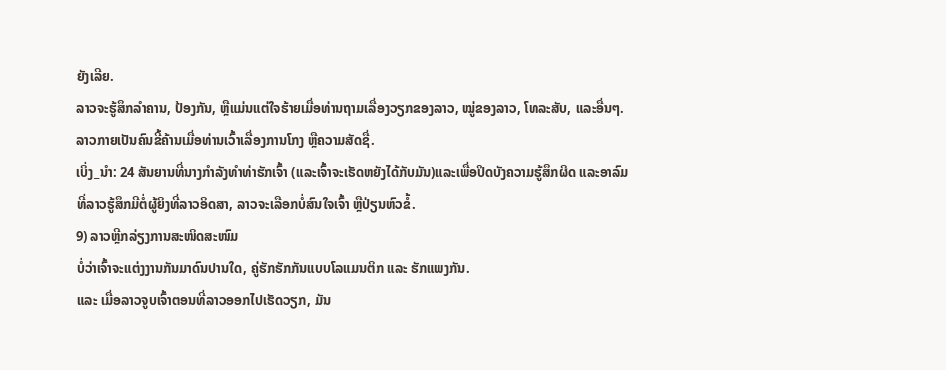ຍັງເລີຍ.
ລາວຈະຮູ້ສຶກລຳຄານ, ປ້ອງກັນ, ຫຼືແມ່ນແຕ່ໃຈຮ້າຍເມື່ອທ່ານຖາມເລື່ອງວຽກຂອງລາວ, ໝູ່ຂອງລາວ, ໂທລະສັບ, ແລະອື່ນໆ.
ລາວກາຍເປັນຄົນຂີ້ຄ້ານເມື່ອທ່ານເວົ້າເລື່ອງການໂກງ ຫຼືຄວາມສັດຊື່.
ເບິ່ງ_ນຳ: 24 ສັນຍານທີ່ນາງກຳລັງທຳທ່າຮັກເຈົ້າ (ແລະເຈົ້າຈະເຮັດຫຍັງໄດ້ກັບມັນ)ແລະເພື່ອປິດບັງຄວາມຮູ້ສຶກຜິດ ແລະອາລົມທີ່ລາວຮູ້ສຶກມີຕໍ່ຜູ້ຍິງທີ່ລາວອິດສາ, ລາວຈະເລືອກບໍ່ສົນໃຈເຈົ້າ ຫຼືປ່ຽນຫົວຂໍ້.
9) ລາວຫຼີກລ່ຽງການສະໜິດສະໜົມ
ບໍ່ວ່າເຈົ້າຈະແຕ່ງງານກັນມາດົນປານໃດ, ຄູ່ຮັກຮັກກັນແບບໂລແມນຕິກ ແລະ ຮັກແພງກັນ.
ແລະ ເມື່ອລາວຈູບເຈົ້າຕອນທີ່ລາວອອກໄປເຮັດວຽກ, ມັນ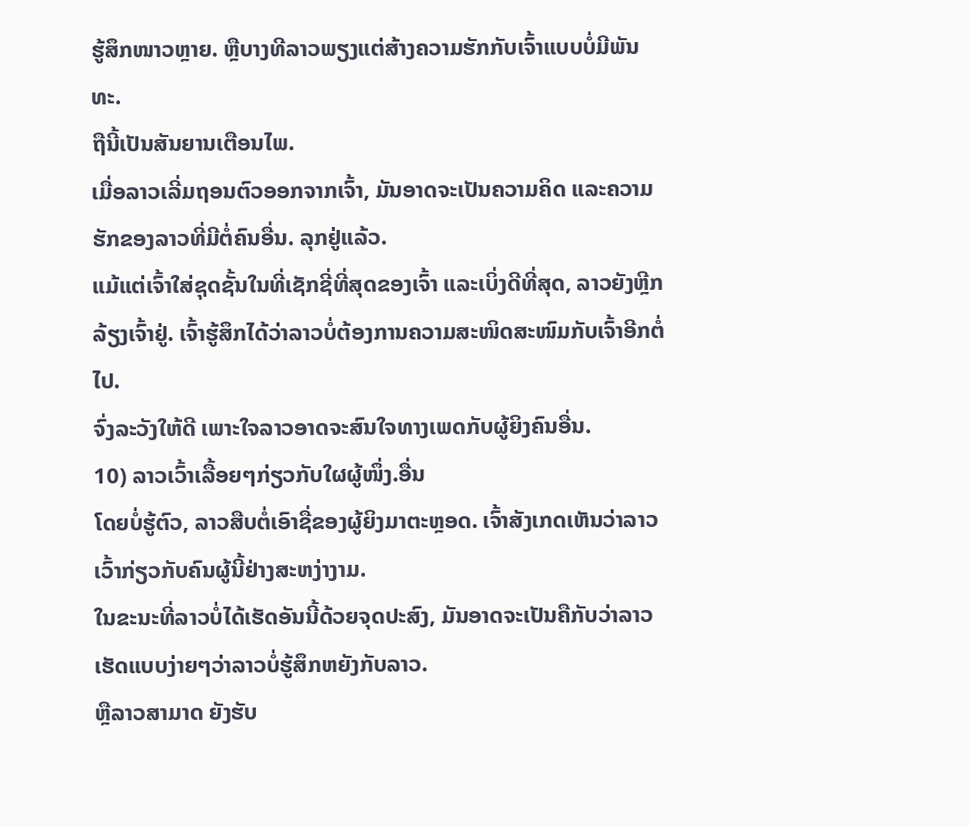ຮູ້ສຶກໜາວຫຼາຍ. ຫຼືບາງທີລາວພຽງແຕ່ສ້າງຄວາມຮັກກັບເຈົ້າແບບບໍ່ມີພັນທະ.
ຖືນີ້ເປັນສັນຍານເຕືອນໄພ.
ເມື່ອລາວເລີ່ມຖອນຕົວອອກຈາກເຈົ້າ, ມັນອາດຈະເປັນຄວາມຄິດ ແລະຄວາມຮັກຂອງລາວທີ່ມີຕໍ່ຄົນອື່ນ. ລຸກຢູ່ແລ້ວ.
ແມ້ແຕ່ເຈົ້າໃສ່ຊຸດຊັ້ນໃນທີ່ເຊັກຊີ່ທີ່ສຸດຂອງເຈົ້າ ແລະເບິ່ງດີທີ່ສຸດ, ລາວຍັງຫຼີກລ້ຽງເຈົ້າຢູ່. ເຈົ້າຮູ້ສຶກໄດ້ວ່າລາວບໍ່ຕ້ອງການຄວາມສະໜິດສະໜົມກັບເຈົ້າອີກຕໍ່ໄປ.
ຈົ່ງລະວັງໃຫ້ດີ ເພາະໃຈລາວອາດຈະສົນໃຈທາງເພດກັບຜູ້ຍິງຄົນອື່ນ.
10) ລາວເວົ້າເລື້ອຍໆກ່ຽວກັບໃຜຜູ້ໜຶ່ງ.ອື່ນ
ໂດຍບໍ່ຮູ້ຕົວ, ລາວສືບຕໍ່ເອົາຊື່ຂອງຜູ້ຍິງມາຕະຫຼອດ. ເຈົ້າສັງເກດເຫັນວ່າລາວເວົ້າກ່ຽວກັບຄົນຜູ້ນີ້ຢ່າງສະຫງ່າງາມ.
ໃນຂະນະທີ່ລາວບໍ່ໄດ້ເຮັດອັນນີ້ດ້ວຍຈຸດປະສົງ, ມັນອາດຈະເປັນຄືກັບວ່າລາວເຮັດແບບງ່າຍໆວ່າລາວບໍ່ຮູ້ສຶກຫຍັງກັບລາວ.
ຫຼືລາວສາມາດ ຍັງຮັບ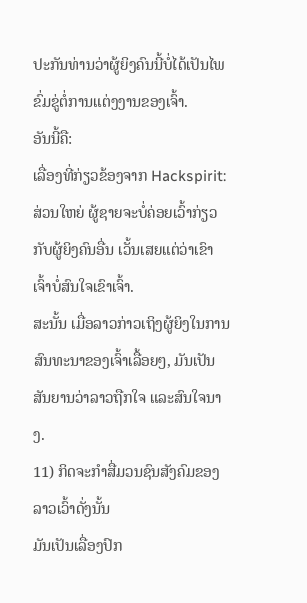ປະກັນທ່ານວ່າຜູ້ຍິງຄົນນີ້ບໍ່ໄດ້ເປັນໄພຂົ່ມຂູ່ຕໍ່ການແຕ່ງງານຂອງເຈົ້າ.
ອັນນີ້ຄື:
ເລື່ອງທີ່ກ່ຽວຂ້ອງຈາກ Hackspirit:
ສ່ວນໃຫຍ່ ຜູ້ຊາຍຈະບໍ່ຄ່ອຍເວົ້າກ່ຽວກັບຜູ້ຍິງຄົນອື່ນ ເວັ້ນເສຍແຕ່ວ່າເຂົາເຈົ້າບໍ່ສົນໃຈເຂົາເຈົ້າ.
ສະນັ້ນ ເມື່ອລາວກ່າວເຖິງຜູ້ຍິງໃນການສົນທະນາຂອງເຈົ້າເລື້ອຍໆ, ມັນເປັນສັນຍານວ່າລາວຖືກໃຈ ແລະສົນໃຈນາງ.
11) ກິດຈະກໍາສື່ມວນຊົນສັງຄົມຂອງລາວເວົ້າດັ່ງນັ້ນ
ມັນເປັນເລື່ອງປົກ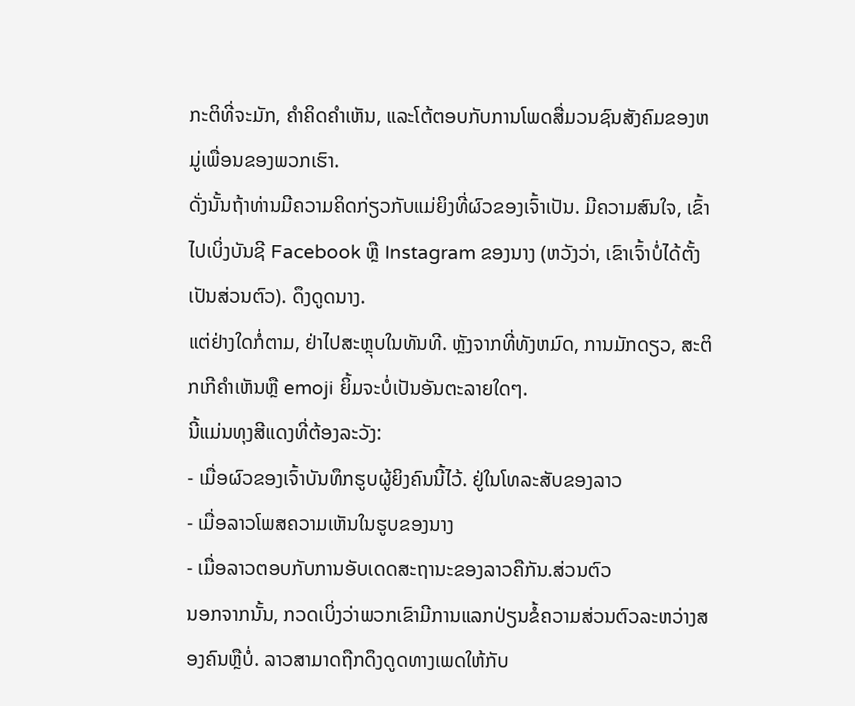ກະຕິທີ່ຈະມັກ, ຄໍາຄິດຄໍາເຫັນ, ແລະໂຕ້ຕອບກັບການໂພດສື່ມວນຊົນສັງຄົມຂອງຫມູ່ເພື່ອນຂອງພວກເຮົາ.
ດັ່ງນັ້ນຖ້າທ່ານມີຄວາມຄິດກ່ຽວກັບແມ່ຍິງທີ່ຜົວຂອງເຈົ້າເປັນ. ມີຄວາມສົນໃຈ, ເຂົ້າໄປເບິ່ງບັນຊີ Facebook ຫຼື Instagram ຂອງນາງ (ຫວັງວ່າ, ເຂົາເຈົ້າບໍ່ໄດ້ຕັ້ງເປັນສ່ວນຕົວ). ດຶງດູດນາງ.
ແຕ່ຢ່າງໃດກໍ່ຕາມ, ຢ່າໄປສະຫຼຸບໃນທັນທີ. ຫຼັງຈາກທີ່ທັງຫມົດ, ການມັກດຽວ, ສະຕິກເກີຄໍາເຫັນຫຼື emoji ຍິ້ມຈະບໍ່ເປັນອັນຕະລາຍໃດໆ.
ນີ້ແມ່ນທຸງສີແດງທີ່ຕ້ອງລະວັງ:
- ເມື່ອຜົວຂອງເຈົ້າບັນທຶກຮູບຜູ້ຍິງຄົນນີ້ໄວ້. ຢູ່ໃນໂທລະສັບຂອງລາວ
- ເມື່ອລາວໂພສຄວາມເຫັນໃນຮູບຂອງນາງ
- ເມື່ອລາວຕອບກັບການອັບເດດສະຖານະຂອງລາວຄືກັນ.ສ່ວນຕົວ
ນອກຈາກນັ້ນ, ກວດເບິ່ງວ່າພວກເຂົາມີການແລກປ່ຽນຂໍ້ຄວາມສ່ວນຕົວລະຫວ່າງສອງຄົນຫຼືບໍ່. ລາວສາມາດຖືກດຶງດູດທາງເພດໃຫ້ກັບ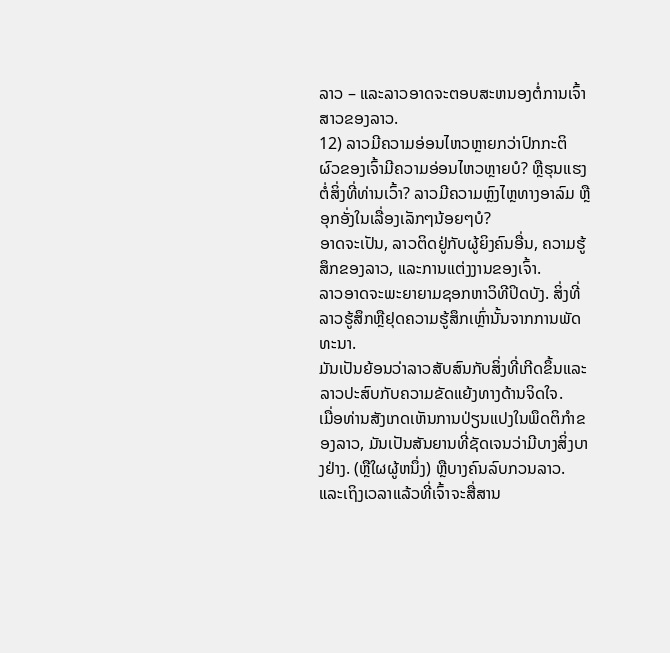ລາວ – ແລະລາວອາດຈະຕອບສະຫນອງຕໍ່ການເຈົ້າສາວຂອງລາວ.
12) ລາວມີຄວາມອ່ອນໄຫວຫຼາຍກວ່າປົກກະຕິ
ຜົວຂອງເຈົ້າມີຄວາມອ່ອນໄຫວຫຼາຍບໍ? ຫຼືຮຸນແຮງຕໍ່ສິ່ງທີ່ທ່ານເວົ້າ? ລາວມີຄວາມຫຼົງໄຫຼທາງອາລົມ ຫຼືອຸກອັ່ງໃນເລື່ອງເລັກໆນ້ອຍໆບໍ?
ອາດຈະເປັນ, ລາວຕິດຢູ່ກັບຜູ້ຍິງຄົນອື່ນ, ຄວາມຮູ້ສຶກຂອງລາວ, ແລະການແຕ່ງງານຂອງເຈົ້າ.
ລາວອາດຈະພະຍາຍາມຊອກຫາວິທີປິດບັງ. ສິ່ງທີ່ລາວຮູ້ສຶກຫຼືຢຸດຄວາມຮູ້ສຶກເຫຼົ່ານັ້ນຈາກການພັດທະນາ.
ມັນເປັນຍ້ອນວ່າລາວສັບສົນກັບສິ່ງທີ່ເກີດຂຶ້ນແລະລາວປະສົບກັບຄວາມຂັດແຍ້ງທາງດ້ານຈິດໃຈ.
ເມື່ອທ່ານສັງເກດເຫັນການປ່ຽນແປງໃນພຶດຕິກໍາຂອງລາວ, ມັນເປັນສັນຍານທີ່ຊັດເຈນວ່າມີບາງສິ່ງບາງຢ່າງ. (ຫຼືໃຜຜູ້ຫນຶ່ງ) ຫຼືບາງຄົນລົບກວນລາວ. ແລະເຖິງເວລາແລ້ວທີ່ເຈົ້າຈະສື່ສານ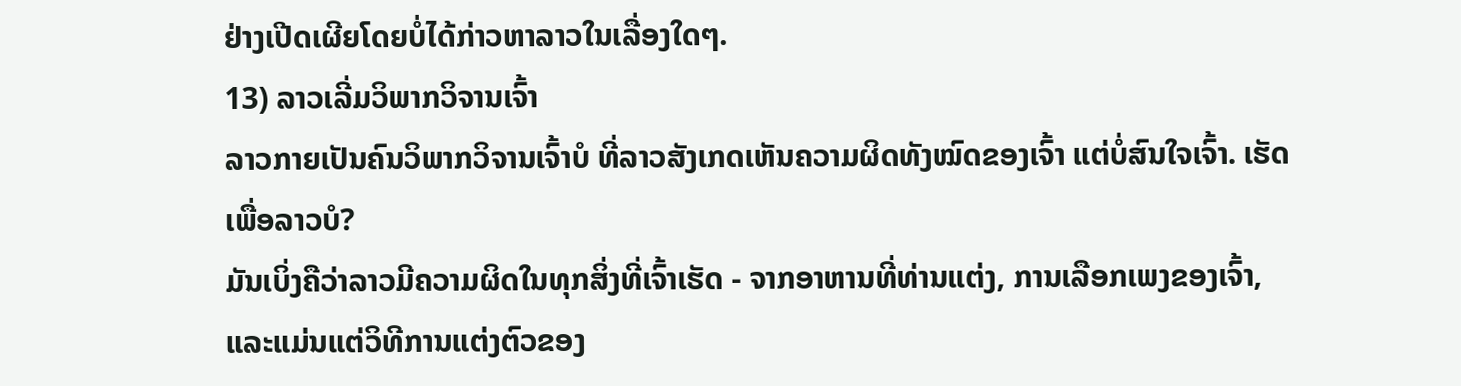ຢ່າງເປີດເຜີຍໂດຍບໍ່ໄດ້ກ່າວຫາລາວໃນເລື່ອງໃດໆ.
13) ລາວເລີ່ມວິພາກວິຈານເຈົ້າ
ລາວກາຍເປັນຄົນວິພາກວິຈານເຈົ້າບໍ ທີ່ລາວສັງເກດເຫັນຄວາມຜິດທັງໝົດຂອງເຈົ້າ ແຕ່ບໍ່ສົນໃຈເຈົ້າ. ເຮັດເພື່ອລາວບໍ?
ມັນເບິ່ງຄືວ່າລາວມີຄວາມຜິດໃນທຸກສິ່ງທີ່ເຈົ້າເຮັດ - ຈາກອາຫານທີ່ທ່ານແຕ່ງ, ການເລືອກເພງຂອງເຈົ້າ, ແລະແມ່ນແຕ່ວິທີການແຕ່ງຕົວຂອງ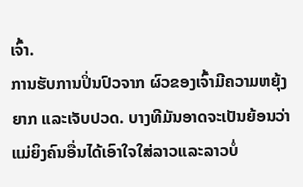ເຈົ້າ.
ການຮັບການປິ່ນປົວຈາກ ຜົວຂອງເຈົ້າມີຄວາມຫຍຸ້ງຍາກ ແລະເຈັບປວດ. ບາງທີມັນອາດຈະເປັນຍ້ອນວ່າແມ່ຍິງຄົນອື່ນໄດ້ເອົາໃຈໃສ່ລາວແລະລາວບໍ່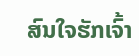ສົນໃຈຮັກເຈົ້າ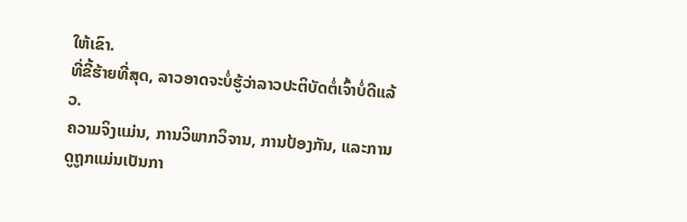ໃຫ້ເຂົາ.
ທີ່ຂີ້ຮ້າຍທີ່ສຸດ, ລາວອາດຈະບໍ່ຮູ້ວ່າລາວປະຕິບັດຕໍ່ເຈົ້າບໍ່ດີແລ້ວ.
ຄວາມຈິງແມ່ນ, ການວິພາກວິຈານ, ການປ້ອງກັນ, ແລະການດູຖູກແມ່ນເປັນກາ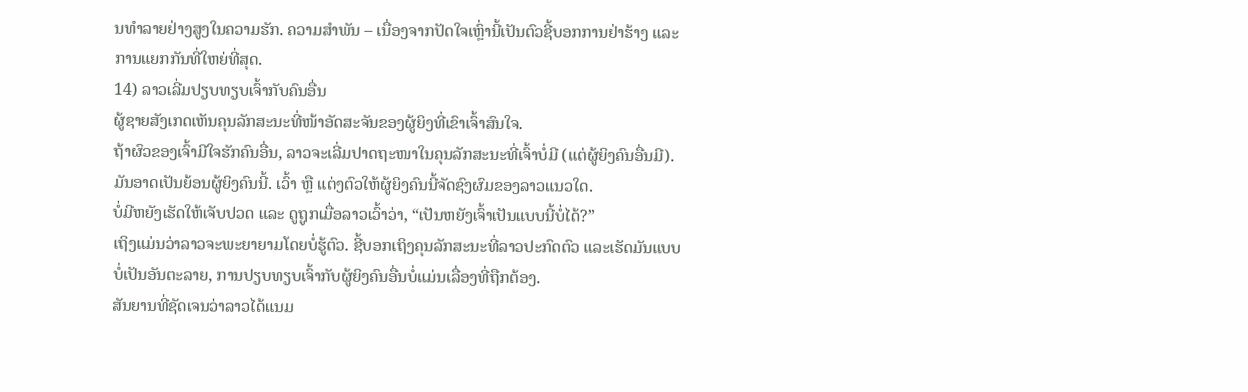ນທໍາລາຍຢ່າງສູງໃນຄວາມຮັກ. ຄວາມສຳພັນ – ເນື່ອງຈາກປັດໃຈເຫຼົ່ານີ້ເປັນຕົວຊີ້ບອກການຢ່າຮ້າງ ແລະການແຍກກັນທີ່ໃຫຍ່ທີ່ສຸດ.
14) ລາວເລີ່ມປຽບທຽບເຈົ້າກັບຄົນອື່ນ
ຜູ້ຊາຍສັງເກດເຫັນຄຸນລັກສະນະທີ່ໜ້າອັດສະຈັນຂອງຜູ້ຍິງທີ່ເຂົາເຈົ້າສົນໃຈ.
ຖ້າຜົວຂອງເຈົ້າມີໃຈຮັກຄົນອື່ນ, ລາວຈະເລີ່ມປາດຖະໜາໃນຄຸນລັກສະນະທີ່ເຈົ້າບໍ່ມີ (ແຕ່ຜູ້ຍິງຄົນອື່ນມີ).
ມັນອາດເປັນຍ້ອນຜູ້ຍິງຄົນນີ້. ເວົ້າ ຫຼື ແຕ່ງຕົວໃຫ້ຜູ້ຍິງຄົນນີ້ຈັດຊົງຜົມຂອງລາວແນວໃດ.
ບໍ່ມີຫຍັງເຮັດໃຫ້ເຈັບປວດ ແລະ ດູຖູກເມື່ອລາວເວົ້າວ່າ, “ເປັນຫຍັງເຈົ້າເປັນແບບນີ້ບໍ່ໄດ້?”
ເຖິງແມ່ນວ່າລາວຈະພະຍາຍາມໂດຍບໍ່ຮູ້ຕົວ. ຊີ້ບອກເຖິງຄຸນລັກສະນະທີ່ລາວປະກົດຕົວ ແລະເຮັດມັນແບບບໍ່ເປັນອັນຕະລາຍ, ການປຽບທຽບເຈົ້າກັບຜູ້ຍິງຄົນອື່ນບໍ່ແມ່ນເລື່ອງທີ່ຖືກຕ້ອງ.
ສັນຍານທີ່ຊັດເຈນວ່າລາວໄດ້ແນມ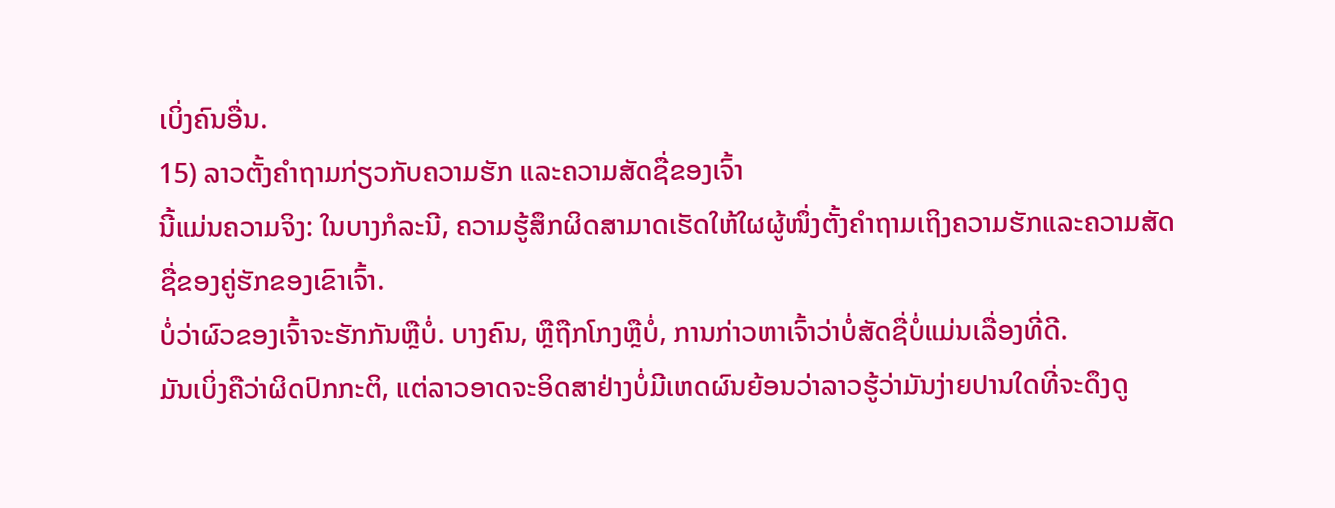ເບິ່ງຄົນອື່ນ.
15) ລາວຕັ້ງຄຳຖາມກ່ຽວກັບຄວາມຮັກ ແລະຄວາມສັດຊື່ຂອງເຈົ້າ
ນີ້ແມ່ນຄວາມຈິງ: ໃນບາງກໍລະນີ, ຄວາມຮູ້ສຶກຜິດສາມາດເຮັດໃຫ້ໃຜຜູ້ໜຶ່ງຕັ້ງຄຳຖາມເຖິງຄວາມຮັກແລະຄວາມສັດຊື່ຂອງຄູ່ຮັກຂອງເຂົາເຈົ້າ.
ບໍ່ວ່າຜົວຂອງເຈົ້າຈະຮັກກັນຫຼືບໍ່. ບາງຄົນ, ຫຼືຖືກໂກງຫຼືບໍ່, ການກ່າວຫາເຈົ້າວ່າບໍ່ສັດຊື່ບໍ່ແມ່ນເລື່ອງທີ່ດີ.
ມັນເບິ່ງຄືວ່າຜິດປົກກະຕິ, ແຕ່ລາວອາດຈະອິດສາຢ່າງບໍ່ມີເຫດຜົນຍ້ອນວ່າລາວຮູ້ວ່າມັນງ່າຍປານໃດທີ່ຈະດຶງດູ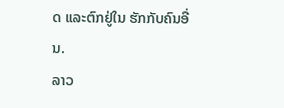ດ ແລະຕົກຢູ່ໃນ ຮັກກັບຄົນອື່ນ.
ລາວ